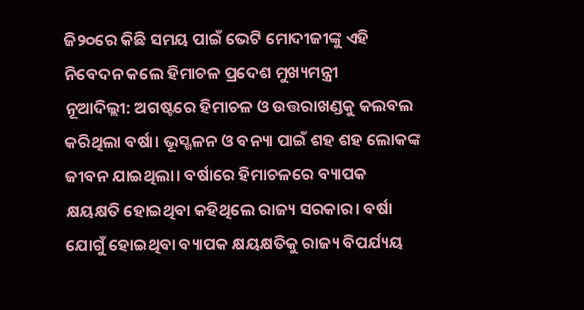ଜି୨୦ରେ କିଛି ସମୟ ପାଇଁ ଭେଟି ମୋଦୀଜୀଙ୍କୁ ଏହି ନିବେଦନ କଲେ ହିମାଚଳ ପ୍ରଦେଶ ମୁଖ୍ୟମନ୍ତ୍ରୀ
ନୂଆଦିଲ୍ଲୀ: ଅଗଷ୍ଟରେ ହିମାଚଳ ଓ ଉତ୍ତରାଖଣ୍ଡକୁ କଲବଲ କରିଥିଲା ବର୍ଷା। ଭୂସ୍ଖଳନ ଓ ବନ୍ୟା ପାଇଁ ଶହ ଶହ ଲୋକଙ୍କ ଜୀବନ ଯାଇଥିଲା। ବର୍ଷାରେ ହିମାଚଳରେ ବ୍ୟାପକ କ୍ଷୟକ୍ଷତି ହୋଇଥିବା କହିଥିଲେ ରାଜ୍ୟ ସରକାର। ବର୍ଷା ଯୋଗୁଁ ହୋଇଥିବା ବ୍ୟାପକ କ୍ଷୟକ୍ଷତିକୁ ରାଜ୍ୟ ବିପର୍ଯ୍ୟୟ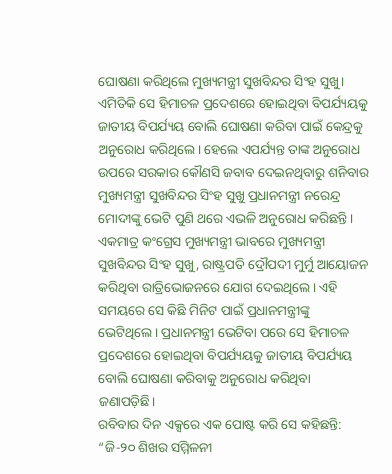ଘୋଷଣା କରିଥିଲେ ମୁଖ୍ୟମନ୍ତ୍ରୀ ସୁଖବିନ୍ଦର ସିଂହ ସୁଖୁ। ଏମିତିକି ସେ ହିମାଚଳ ପ୍ରଦେଶରେ ହୋଇଥିବା ବିପର୍ଯ୍ୟୟକୁ ଜାତୀୟ ବିପର୍ଯ୍ୟୟ ବୋଲି ଘୋଷଣା କରିବା ପାଇଁ କେନ୍ଦ୍ରକୁ ଅନୁରୋଧ କରିଥିଲେ। ହେଲେ ଏପର୍ଯ୍ୟନ୍ତ ତାଙ୍କ ଅନୁରୋଧ ଉପରେ ସରକାର କୌଣସି ଜବାବ ଦେଇନଥିବାରୁ ଶନିବାର ମୁଖ୍ୟମନ୍ତ୍ରୀ ସୁଖବିନ୍ଦର ସିଂହ ସୁଖୁ ପ୍ରଧାନମନ୍ତ୍ରୀ ନରେନ୍ଦ୍ର ମୋଦୀଙ୍କୁ ଭେଟି ପୁଣି ଥରେ ଏଭଳି ଅନୁରୋଧ କରିଛନ୍ତି।
ଏକମାତ୍ର କଂଗ୍ରେସ ମୁଖ୍ୟମନ୍ତ୍ରୀ ଭାବରେ ମୁଖ୍ୟମନ୍ତ୍ରୀ ସୁଖବିନ୍ଦର ସିଂହ ସୁଖୁ, ରାଷ୍ଟ୍ରପତି ଦ୍ରୌପଦୀ ମୁର୍ମୁ ଆୟୋଜନ କରିଥିବା ରାତ୍ରିଭୋଜନରେ ଯୋଗ ଦେଇଥିଲେ। ଏହି ସମୟରେ ସେ କିଛି ମିନିଟ ପାଇଁ ପ୍ରଧାନମନ୍ତ୍ରୀଙ୍କୁ ଭେଟିଥିଲେ। ପ୍ରଧାନମନ୍ତ୍ରୀ ଭେଟିବା ପରେ ସେ ହିମାଚଳ ପ୍ରଦେଶରେ ହୋଇଥିବା ବିପର୍ଯ୍ୟୟକୁ ଜାତୀୟ ବିପର୍ଯ୍ୟୟ ବୋଲି ଘୋଷଣା କରିବାକୁ ଅନୁରୋଧ କରିଥିବା ଜଣାପଡ଼ିଛି।
ରବିବାର ଦିନ ଏକ୍ସରେ ଏକ ପୋଷ୍ଟ କରି ସେ କହିଛନ୍ତି: “ଜି-୨୦ ଶିଖର ସମ୍ମିଳନୀ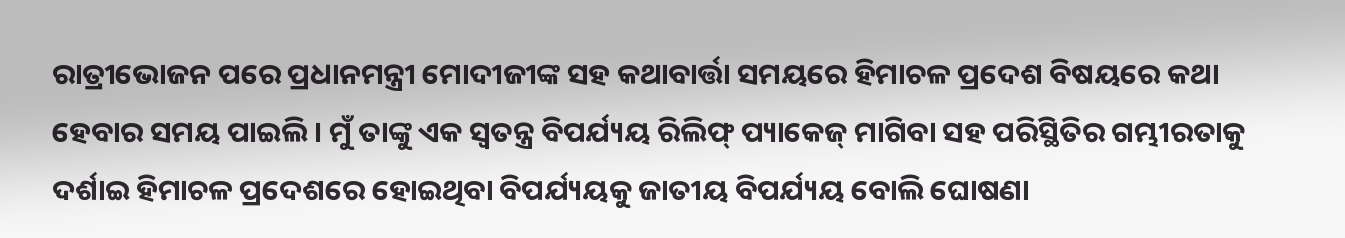ରାତ୍ରୀଭୋଜନ ପରେ ପ୍ରଧାନମନ୍ତ୍ରୀ ମୋଦୀଜୀଙ୍କ ସହ କଥାବାର୍ତ୍ତା ସମୟରେ ହିମାଚଳ ପ୍ରଦେଶ ବିଷୟରେ କଥା ହେବାର ସମୟ ପାଇଲି। ମୁଁ ତାଙ୍କୁ ଏକ ସ୍ବତନ୍ତ୍ର ବିପର୍ଯ୍ୟୟ ରିଲିଫ୍ ପ୍ୟାକେଜ୍ ମାଗିବା ସହ ପରିସ୍ଥିତିର ଗମ୍ଭୀରତାକୁ ଦର୍ଶାଇ ହିମାଚଳ ପ୍ରଦେଶରେ ହୋଇଥିବା ବିପର୍ଯ୍ୟୟକୁ ଜାତୀୟ ବିପର୍ଯ୍ୟୟ ବୋଲି ଘୋଷଣା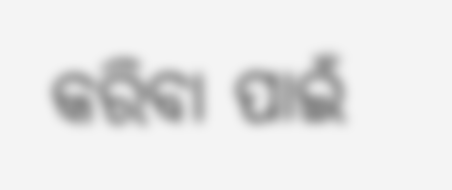କରିବା ପାଇଁ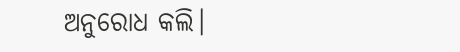ଅନୁରୋଧ କଲି।